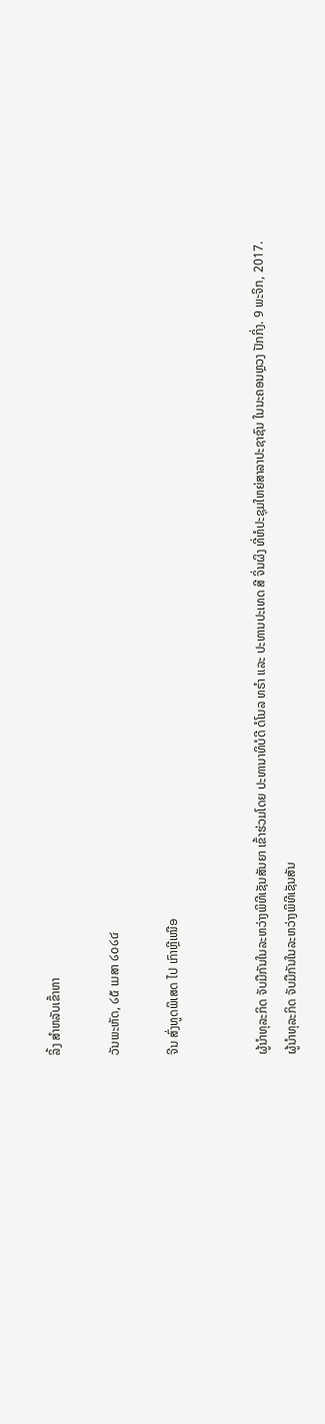ລິ້ງ ສຳຫລັບເຂົ້າຫາ

ວັນພະຫັດ, ໒໕ ເມສາ ໒໐໒໔

ຈີນ ສົ່ງທູດພິເສດ ໄປ ເກົາຫຼີເໜືອ


ຜູ້ນຳທຸລະກິດ ຈັບມືກັນໃນລະຫວ່າງພິທີເຊັນສັນຍາ ເຂົ້າຮ່ວມໂດຍ ປະທານາທິບໍດີ ດໍໂນລ ທຣຳ ແລະ ປະທານປະເທດ ສີ ຈິ່ນຜິງ ທີ່ຫໍປະຊຸມໃຫຍ່ສາລາປະຊາຊົນ ໃນນະຄອນຫຼວງ ປັກກິ່ງ. 9 ພະຈິກ, 2017.
ຜູ້ນຳທຸລະກິດ ຈັບມືກັນໃນລະຫວ່າງພິທີເຊັນສັນ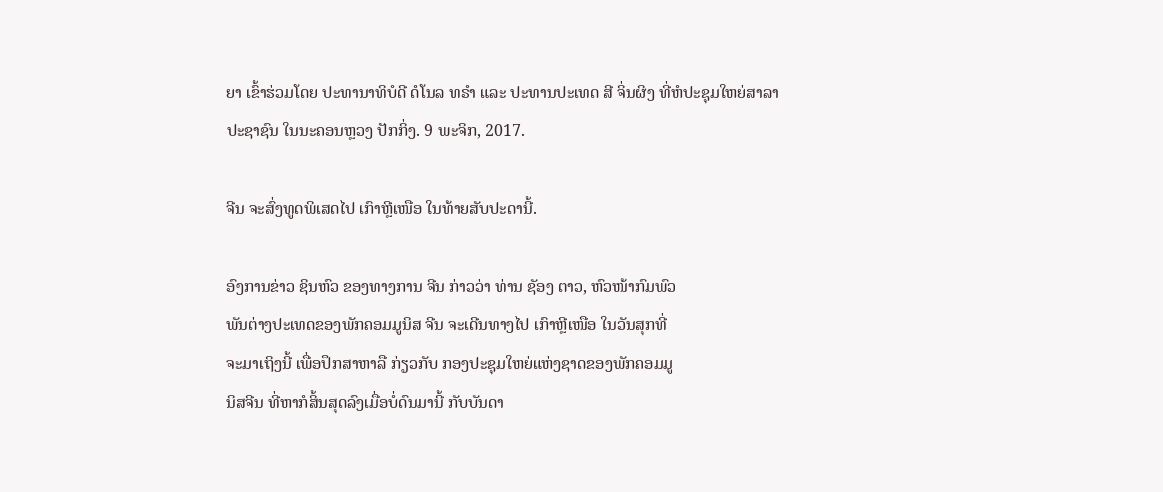ຍາ ເຂົ້າຮ່ວມໂດຍ ປະທານາທິບໍດີ ດໍໂນລ ທຣຳ ແລະ ປະທານປະເທດ ສີ ຈິ່ນຜິງ ທີ່ຫໍປະຊຸມໃຫຍ່ສາລາປະຊາຊົນ ໃນນະຄອນຫຼວງ ປັກກິ່ງ. 9 ພະຈິກ, 2017.

ຈີນ ຈະສົ່ງທູດພິເສດໄປ ເກົາຫຼີເໜືອ ໃນທ້າຍສັບປະດານີ້.

ອົງການຂ່າວ ຊິນຫົວ ຂອງທາງການ ຈີນ ກ່າວວ່າ ທ່ານ ຊັອງ ຕາວ, ຫົວໜ້າກົມພົວ
ພັນຕ່າງປະເທດຂອງພັກຄອມມູນິສ ຈີນ ຈະເດີນທາງໄປ ເກົາຫຼີເໜືອ ໃນວັນສຸກທີ່
ຈະມາເຖິງນີ້ ເພື່ອປຶກສາຫາລື ກ່ຽວກັບ ກອງປະຊຸມໃຫຍ່ແຫ່ງຊາດຂອງພັກຄອມມູ
ນິສຈີນ ທີ່ຫາກໍສິ້ນສຸດລົງເມື່ອບໍ່ດົນມານີ້ ກັບບັນດາ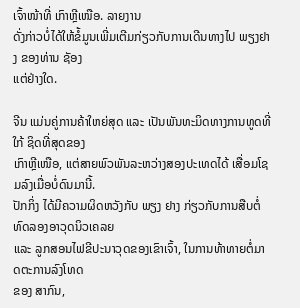ເຈົ້າໜ້າທີ່ ເກົາຫຼີເໜືອ. ລາຍງານ
ດັ່ງກ່າວບໍ່ໄດ້ໃຫ້ຂໍ້ມູນເພີ່ມເຕີມກ່ຽວກັບການເດີນທາງໄປ ພຽງຢາງ ຂອງທ່ານ ຊັອງ
ແຕ່ຢ່າງໃດ.

ຈີນ ແມ່ນຄູ່ການຄ້າໃຫຍ່ສຸດ ແລະ ເປັນພັນທະມິດທາງການທູດທີ່ໃກ້ ຊິດທີ່ສຸດຂອງ
ເກົາຫຼີເໜືອ, ແຕ່ສາຍພົວພັນລະຫວ່າງສອງປະເທດໄດ້ ເສື່ອມໂຊມລົງເມື່ອບໍ່ດົນມານີ້.
ປັກກິ່ງ ໄດ້ມີຄວາມຜິດຫວັງກັບ ພຽງ ຢາງ ກ່ຽວກັບການສືບຕໍ່ທົດລອງອາວຸດນິວເຄລຍ
ແລະ ລູກສອນໄຟຂີປະນາວຸດຂອງເຂົາເຈົ້າ, ໃນການທ້າທາຍຕໍ່ມາດຕະການລົງໂທດ
ຂອງ ສາກົນ,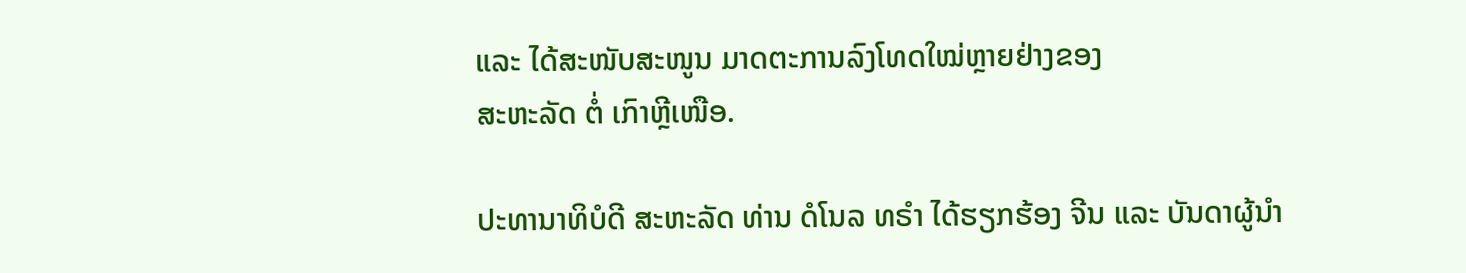ແລະ ໄດ້ສະໜັບສະໜູນ ມາດຕະການລົງໂທດໃໝ່ຫຼາຍຢ່າງຂອງ
ສະຫະລັດ ຕໍ່ ເກົາຫຼີເໜືອ.

ປະທານາທິບໍດີ ສະຫະລັດ ທ່ານ ດໍໂນລ ທຣຳ ໄດ້ຮຽກຮ້ອງ ຈີນ ແລະ ບັນດາຜູ້ນຳ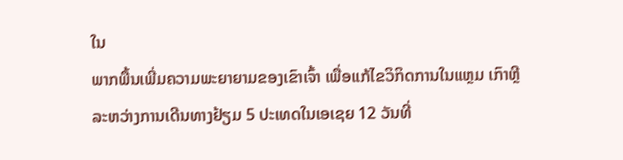ໃນ
ພາກພື້ນເພີ່ມຄວາມພະຍາຍາມຂອງເຂົາເຈົ້າ ເພື່ອແກ້ໄຂວິກິດການໃນແຫຼມ ເກົາຫຼີ
ລະຫວ່າງການເດີນທາງຢ້ຽມ 5 ປະເທດໃນເອເຊຍ 12 ວັນທີ່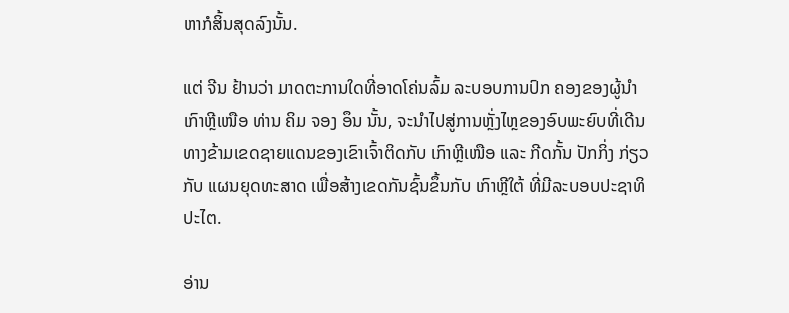ຫາກໍສິ້ນສຸດລົງນັ້ນ.

ແຕ່ ຈີນ ຢ້ານວ່າ ມາດຕະການໃດທີ່ອາດໂຄ່ນລົ້ມ ລະບອບການປົກ ຄອງຂອງຜູ້ນຳ
ເກົາຫຼີເໜືອ ທ່ານ ຄິມ ຈອງ ອຶນ ນັ້ນ, ຈະນຳໄປສູ່ການຫຼັ່ງໄຫຼຂອງອົບພະຍົບທີ່ເດີນ
ທາງຂ້າມເຂດຊາຍແດນຂອງເຂົາເຈົ້າຕິດກັບ ເກົາຫຼີເໜືອ ແລະ ກີດກັ້ນ ປັກກິ່ງ ກ່ຽວ
ກັບ ແຜນຍຸດທະສາດ ເພື່ອສ້າງເຂດກັນຊົ້ນຂຶ້ນກັບ ເກົາຫຼີໃຕ້ ທີ່ມີລະບອບປະຊາທິ
ປະໄຕ.

ອ່ານ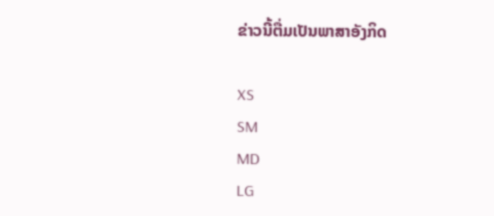ຂ່າວນີ້ຕື່ມເປັນພາສາອັງກິດ

XS
SM
MD
LG